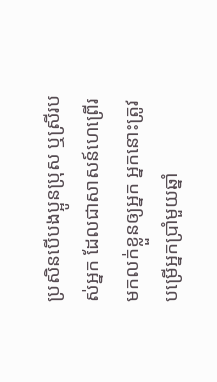ប្រសិនបើបងប្អូនប្រុស ឬស្រីរបស់អ្នក ដែលជាសាសន៍ហេព្រើរ មកលក់ខ្លួនឲ្យអ្នក អ្នកនោះត្រូវបម្រើអ្នកប្រាំមួយឆ្នាំ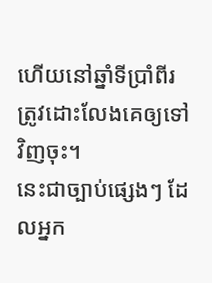ហើយនៅឆ្នាំទីប្រាំពីរ ត្រូវដោះលែងគេឲ្យទៅវិញចុះ។
នេះជាច្បាប់ផ្សេងៗ ដែលអ្នក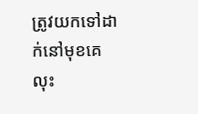ត្រូវយកទៅដាក់នៅមុខគេ
លុះ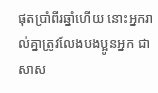ផុតប្រាំពីរឆ្នាំហើយ នោះអ្នករាល់គ្នាត្រូវលែងបងប្អូនអ្នក ជាសាស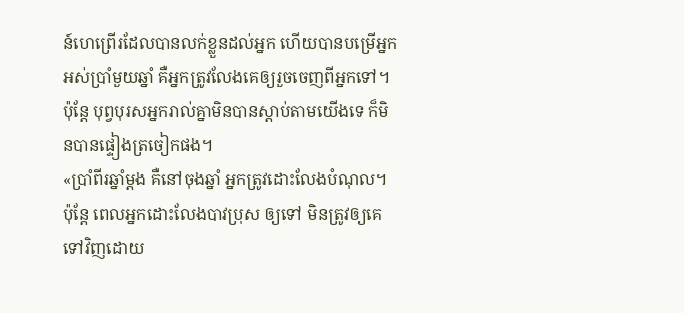ន៍ហេព្រើរដែលបានលក់ខ្លួនដល់អ្នក ហើយបានបម្រើអ្នកអស់ប្រាំមួយឆ្នាំ គឺអ្នកត្រូវលែងគេឲ្យរួចចេញពីអ្នកទៅ។ ប៉ុន្តែ បុព្វបុរសអ្នករាល់គ្នាមិនបានស្តាប់តាមយើងទេ ក៏មិនបានផ្ទៀងត្រចៀកផង។
«ប្រាំពីរឆ្នាំម្ដង គឺនៅចុងឆ្នាំ អ្នកត្រូវដោះលែងបំណុល។
ប៉ុន្តែ ពេលអ្នកដោះលែងបាវប្រុស ឲ្យទៅ មិនត្រូវឲ្យគេទៅវិញដោយ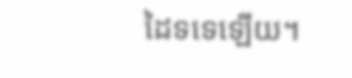ដៃទទេឡើយ។